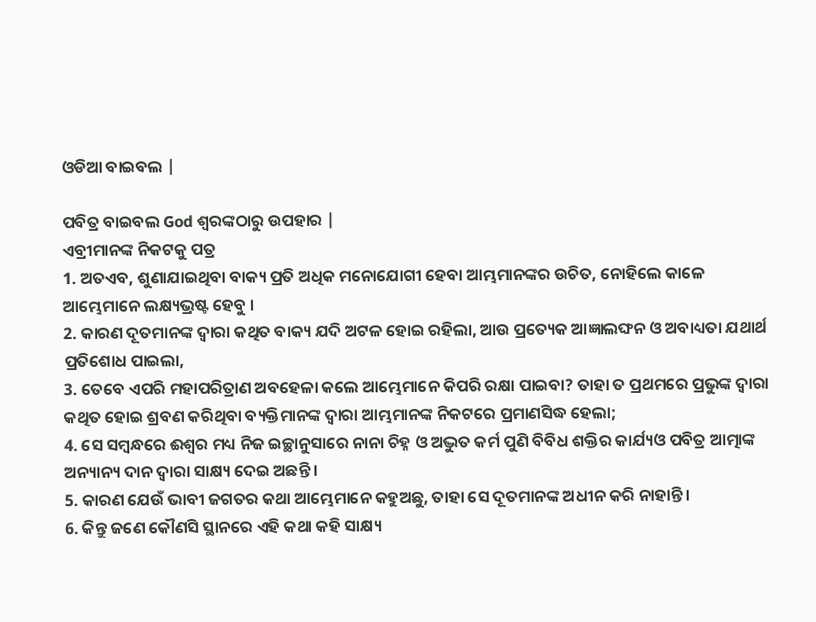ଓଡିଆ ବାଇବଲ |

ପବିତ୍ର ବାଇବଲ God ଶ୍ବରଙ୍କଠାରୁ ଉପହାର |
ଏବ୍ରୀମାନଙ୍କ ନିକଟକୁ ପତ୍ର
1. ଅତଏବ, ଶୁଣାଯାଇଥିବା ବାକ୍ୟ ପ୍ରତି ଅଧିକ ମନୋଯୋଗୀ ହେବା ଆମ୍ଭମାନଙ୍କର ଉଚିତ, ନୋହିଲେ କାଳେ ଆମ୍ଭେମାନେ ଲକ୍ଷ୍ୟଭ୍ରଷ୍ଟ ହେବୁ ।
2. କାରଣ ଦୂତମାନଙ୍କ ଦ୍ଵାରା କଥିତ ବାକ୍ୟ ଯଦି ଅଟଳ ହୋଇ ରହିଲା, ଆଉ ପ୍ରତ୍ୟେକ ଆଜ୍ଞାଲଙ୍ଘନ ଓ ଅବାଧ୍ୟତା ଯଥାର୍ଥ ପ୍ରତିଶୋଧ ପାଇଲା,
3. ତେବେ ଏପରି ମହାପରିତ୍ରାଣ ଅବହେଳା କଲେ ଆମ୍ଭେମାନେ କିପରି ରକ୍ଷା ପାଇବା? ତାହା ତ ପ୍ରଥମରେ ପ୍ରଭୁଙ୍କ ଦ୍ଵାରା କଥିତ ହୋଇ ଶ୍ରବଣ କରିଥିବା ବ୍ୟକ୍ତିମାନଙ୍କ ଦ୍ଵାରା ଆମ୍ଭମାନଙ୍କ ନିକଟରେ ପ୍ରମାଣସିଦ୍ଧ ହେଲା;
4. ସେ ସମ୍ଵନ୍ଧରେ ଈଶ୍ଵର ମଧ୍ୟ ନିଜ ଇଚ୍ଛାନୁସାରେ ନାନା ଚିହ୍ନ ଓ ଅଦ୍ଭୁତ କର୍ମ ପୁଣି ବିବିଧ ଶକ୍ତିର କାର୍ଯ୍ୟଓ ପବିତ୍ର ଆତ୍ମାଙ୍କ ଅନ୍ୟାନ୍ୟ ଦାନ ଦ୍ଵାରା ସାକ୍ଷ୍ୟ ଦେଇ ଅଛନ୍ତି ।
5. କାରଣ ଯେଉଁ ଭାବୀ ଜଗତର କଥା ଆମ୍ଭେମାନେ କହୁଅଛୁ, ତାହା ସେ ଦୂତମାନଙ୍କ ଅଧୀନ କରି ନାହାନ୍ତି ।
6. କିନ୍ତୁ ଜଣେ କୌଣସି ସ୍ଥାନରେ ଏହି କଥା କହି ସାକ୍ଷ୍ୟ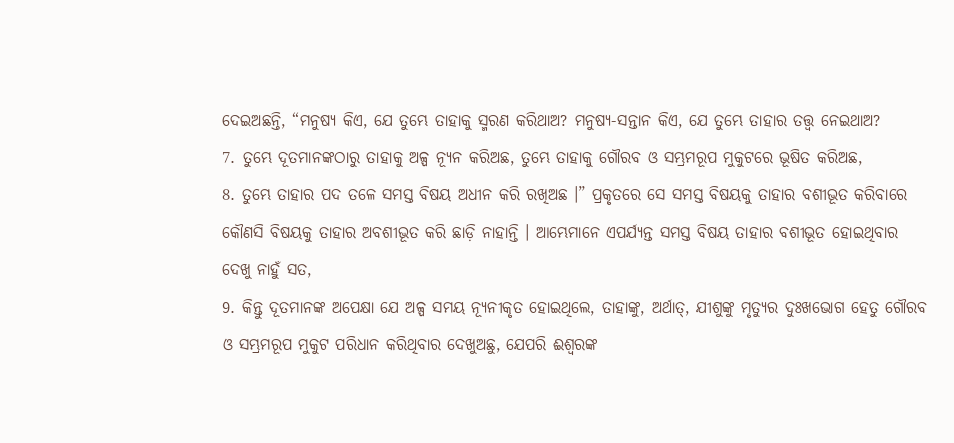ଦେଇଅଛନ୍ତି, “ମନୁଷ୍ୟ କିଏ, ଯେ ତୁମ୍ଭେ ତାହାକୁ ସ୍ମରଣ କରିଥାଅ? ମନୁଷ୍ୟ-ସନ୍ତାନ କିଏ, ଯେ ତୁମ୍ଭେ ତାହାର ତତ୍ତ୍ଵ ନେଇଥାଅ?
7. ତୁମ୍ଭେ ଦୂତମାନଙ୍କଠାରୁ ତାହାକୁ ଅଳ୍ପ ନ୍ୟୂନ କରିଅଛ, ତୁମ୍ଭେ ତାହାକୁ ଗୌରବ ଓ ସମ୍ଭ୍ରମରୂପ ମୁକୁଟରେ ଭୂଷିତ କରିଅଛ,
8. ତୁମ୍ଭେ ତାହାର ପଦ ତଳେ ସମସ୍ତ ବିଷୟ ଅଧୀନ କରି ରଖିଅଛ ।” ପ୍ରକୃତରେ ସେ ସମସ୍ତ ବିଷୟକୁ ତାହାର ବଶୀଭୂତ କରିବାରେ କୌଣସି ବିଷୟକୁ ତାହାର ଅବଶୀଭୂତ କରି ଛାଡ଼ି ନାହାନ୍ତି । ଆମ୍ଭେମାନେ ଏପର୍ଯ୍ୟନ୍ତ ସମସ୍ତ ବିଷୟ ତାହାର ବଶୀଭୂତ ହୋଇଥିବାର ଦେଖୁ ନାହୁଁ ସତ,
9. କିନ୍ତୁ ଦୂତମାନଙ୍କ ଅପେକ୍ଷା ଯେ ଅଳ୍ପ ସମୟ ନ୍ୟୂନୀକୃତ ହୋଇଥିଲେ, ତାହାଙ୍କୁ, ଅର୍ଥାତ୍, ଯୀଶୁଙ୍କୁ ମୃତ୍ୟୁର ଦୁଃଖଭୋଗ ହେତୁ ଗୌରବ ଓ ସମ୍ଭ୍ରମରୂପ ମୁକୁଟ ପରିଧାନ କରିଥିବାର ଦେଖୁଅଛୁ, ଯେପରି ଈଶ୍ଵରଙ୍କ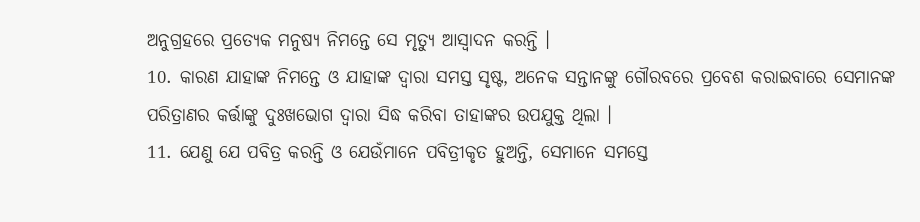ଅନୁଗ୍ରହରେ ପ୍ରତ୍ୟେକ ମନୁଷ୍ୟ ନିମନ୍ତେ ସେ ମୃତ୍ୟୁ ଆସ୍ଵାଦନ କରନ୍ତି ।
10. କାରଣ ଯାହାଙ୍କ ନିମନ୍ତେ ଓ ଯାହାଙ୍କ ଦ୍ଵାରା ସମସ୍ତ ସୃଷ୍ଟ, ଅନେକ ସନ୍ତାନଙ୍କୁ ଗୌରବରେ ପ୍ରବେଶ କରାଇବାରେ ସେମାନଙ୍କ ପରିତ୍ରାଣର କର୍ତ୍ତାଙ୍କୁ ଦୁଃଖଭୋଗ ଦ୍ଵାରା ସିଦ୍ଧ କରିବା ତାହାଙ୍କର ଉପଯୁକ୍ତ ଥିଲା ।
11. ଯେଣୁ ଯେ ପବିତ୍ର କରନ୍ତି ଓ ଯେଉଁମାନେ ପବିତ୍ରୀକୃତ ହୁଅନ୍ତି, ସେମାନେ ସମସ୍ତେ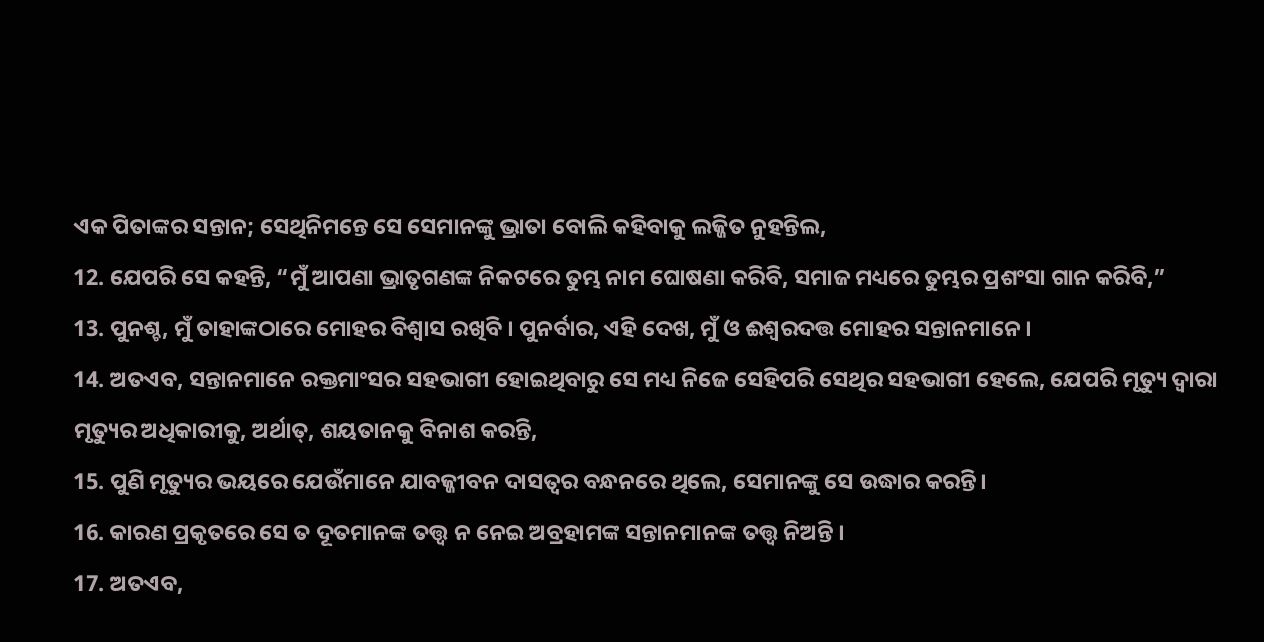ଏକ ପିତାଙ୍କର ସନ୍ତାନ; ସେଥିନିମନ୍ତେ ସେ ସେମାନଙ୍କୁ ଭ୍ରାତା ବୋଲି କହିବାକୁ ଲଜ୍ଜିତ ନୁହନ୍ତିଲ,
12. ଯେପରି ସେ କହନ୍ତି, “ମୁଁ ଆପଣା ଭ୍ରାତୃଗଣଙ୍କ ନିକଟରେ ତୁମ୍ଭ ନାମ ଘୋଷଣା କରିବି, ସମାଜ ମଧ୍ୟରେ ତୁମ୍ଭର ପ୍ରଶଂସା ଗାନ କରିବି,”
13. ପୁନଶ୍ଚ, ମୁଁ ତାହାଙ୍କଠାରେ ମୋହର ବିଶ୍ଵାସ ରଖିବି । ପୁନର୍ବାର, ଏହି ଦେଖ, ମୁଁ ଓ ଈଶ୍ଵରଦତ୍ତ ମୋହର ସନ୍ତାନମାନେ ।
14. ଅତଏବ, ସନ୍ତାନମାନେ ରକ୍ତମାଂସର ସହଭାଗୀ ହୋଇଥିବାରୁ ସେ ମଧ୍ୟ ନିଜେ ସେହିପରି ସେଥିର ସହଭାଗୀ ହେଲେ, ଯେପରି ମୃତ୍ୟୁ ଦ୍ଵାରା ମୃତ୍ୟୁର ଅଧିକାରୀକୁ, ଅର୍ଥାତ୍, ଶୟତାନକୁ ବିନାଶ କରନ୍ତି,
15. ପୁଣି ମୃତ୍ୟୁର ଭୟରେ ଯେଉଁମାନେ ଯାବଜ୍ଜୀବନ ଦାସତ୍ଵର ବନ୍ଧନରେ ଥିଲେ, ସେମାନଙ୍କୁ ସେ ଉଦ୍ଧାର କରନ୍ତି।
16. କାରଣ ପ୍ରକୃତରେ ସେ ତ ଦୂତମାନଙ୍କ ତତ୍ତ୍ଵ ନ ନେଇ ଅବ୍ରହାମଙ୍କ ସନ୍ତାନମାନଙ୍କ ତତ୍ତ୍ଵ ନିଅନ୍ତି ।
17. ଅତଏବ,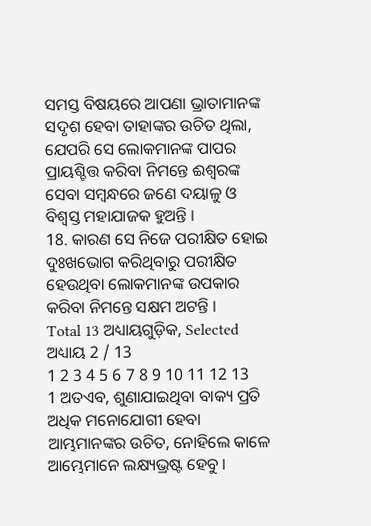ସମସ୍ତ ବିଷୟରେ ଆପଣା ଭ୍ରାତାମାନଙ୍କ ସଦୃଶ ହେବା ତାହାଙ୍କର ଉଚିତ ଥିଲା, ଯେପରି ସେ ଲୋକମାନଙ୍କ ପାପର ପ୍ରାୟଶ୍ଚିତ୍ତ କରିବା ନିମନ୍ତେ ଈଶ୍ଵରଙ୍କ ସେବା ସମ୍ଵନ୍ଧରେ ଜଣେ ଦୟାଳୁ ଓ ବିଶ୍ଵସ୍ତ ମହାଯାଜକ ହୁଅନ୍ତି ।
18. କାରଣ ସେ ନିଜେ ପରୀକ୍ଷିତ ହୋଇ ଦୁଃଖଭୋଗ କରିଥିବାରୁ ପରୀକ୍ଷିତ ହେଉଥିବା ଲୋକମାନଙ୍କ ଉପକାର କରିବା ନିମନ୍ତେ ସକ୍ଷମ ଅଟନ୍ତି ।
Total 13 ଅଧ୍ୟାୟଗୁଡ଼ିକ, Selected ଅଧ୍ୟାୟ 2 / 13
1 2 3 4 5 6 7 8 9 10 11 12 13
1 ଅତଏବ, ଶୁଣାଯାଇଥିବା ବାକ୍ୟ ପ୍ରତି ଅଧିକ ମନୋଯୋଗୀ ହେବା ଆମ୍ଭମାନଙ୍କର ଉଚିତ, ନୋହିଲେ କାଳେ ଆମ୍ଭେମାନେ ଲକ୍ଷ୍ୟଭ୍ରଷ୍ଟ ହେବୁ ।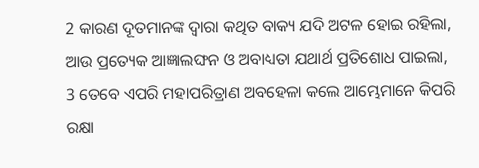2 କାରଣ ଦୂତମାନଙ୍କ ଦ୍ଵାରା କଥିତ ବାକ୍ୟ ଯଦି ଅଟଳ ହୋଇ ରହିଲା, ଆଉ ପ୍ରତ୍ୟେକ ଆଜ୍ଞାଲଙ୍ଘନ ଓ ଅବାଧ୍ୟତା ଯଥାର୍ଥ ପ୍ରତିଶୋଧ ପାଇଲା, 3 ତେବେ ଏପରି ମହାପରିତ୍ରାଣ ଅବହେଳା କଲେ ଆମ୍ଭେମାନେ କିପରି ରକ୍ଷା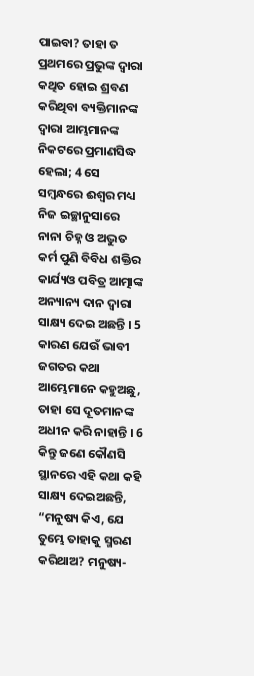ପାଇବା? ତାହା ତ ପ୍ରଥମରେ ପ୍ରଭୁଙ୍କ ଦ୍ଵାରା କଥିତ ହୋଇ ଶ୍ରବଣ କରିଥିବା ବ୍ୟକ୍ତିମାନଙ୍କ ଦ୍ଵାରା ଆମ୍ଭମାନଙ୍କ ନିକଟରେ ପ୍ରମାଣସିଦ୍ଧ ହେଲା; 4 ସେ ସମ୍ଵନ୍ଧରେ ଈଶ୍ଵର ମଧ୍ୟ ନିଜ ଇଚ୍ଛାନୁସାରେ ନାନା ଚିହ୍ନ ଓ ଅଦ୍ଭୁତ କର୍ମ ପୁଣି ବିବିଧ ଶକ୍ତିର କାର୍ଯ୍ୟଓ ପବିତ୍ର ଆତ୍ମାଙ୍କ ଅନ୍ୟାନ୍ୟ ଦାନ ଦ୍ଵାରା ସାକ୍ଷ୍ୟ ଦେଇ ଅଛନ୍ତି । 5 କାରଣ ଯେଉଁ ଭାବୀ ଜଗତର କଥା ଆମ୍ଭେମାନେ କହୁଅଛୁ, ତାହା ସେ ଦୂତମାନଙ୍କ ଅଧୀନ କରି ନାହାନ୍ତି । 6 କିନ୍ତୁ ଜଣେ କୌଣସି ସ୍ଥାନରେ ଏହି କଥା କହି ସାକ୍ଷ୍ୟ ଦେଇଅଛନ୍ତି, “ମନୁଷ୍ୟ କିଏ, ଯେ ତୁମ୍ଭେ ତାହାକୁ ସ୍ମରଣ କରିଥାଅ? ମନୁଷ୍ୟ-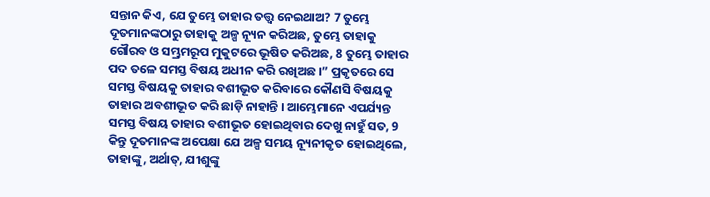ସନ୍ତାନ କିଏ, ଯେ ତୁମ୍ଭେ ତାହାର ତତ୍ତ୍ଵ ନେଇଥାଅ? 7 ତୁମ୍ଭେ ଦୂତମାନଙ୍କଠାରୁ ତାହାକୁ ଅଳ୍ପ ନ୍ୟୂନ କରିଅଛ, ତୁମ୍ଭେ ତାହାକୁ ଗୌରବ ଓ ସମ୍ଭ୍ରମରୂପ ମୁକୁଟରେ ଭୂଷିତ କରିଅଛ, 8 ତୁମ୍ଭେ ତାହାର ପଦ ତଳେ ସମସ୍ତ ବିଷୟ ଅଧୀନ କରି ରଖିଅଛ ।” ପ୍ରକୃତରେ ସେ ସମସ୍ତ ବିଷୟକୁ ତାହାର ବଶୀଭୂତ କରିବାରେ କୌଣସି ବିଷୟକୁ ତାହାର ଅବଶୀଭୂତ କରି ଛାଡ଼ି ନାହାନ୍ତି । ଆମ୍ଭେମାନେ ଏପର୍ଯ୍ୟନ୍ତ ସମସ୍ତ ବିଷୟ ତାହାର ବଶୀଭୂତ ହୋଇଥିବାର ଦେଖୁ ନାହୁଁ ସତ, 9 କିନ୍ତୁ ଦୂତମାନଙ୍କ ଅପେକ୍ଷା ଯେ ଅଳ୍ପ ସମୟ ନ୍ୟୂନୀକୃତ ହୋଇଥିଲେ, ତାହାଙ୍କୁ, ଅର୍ଥାତ୍, ଯୀଶୁଙ୍କୁ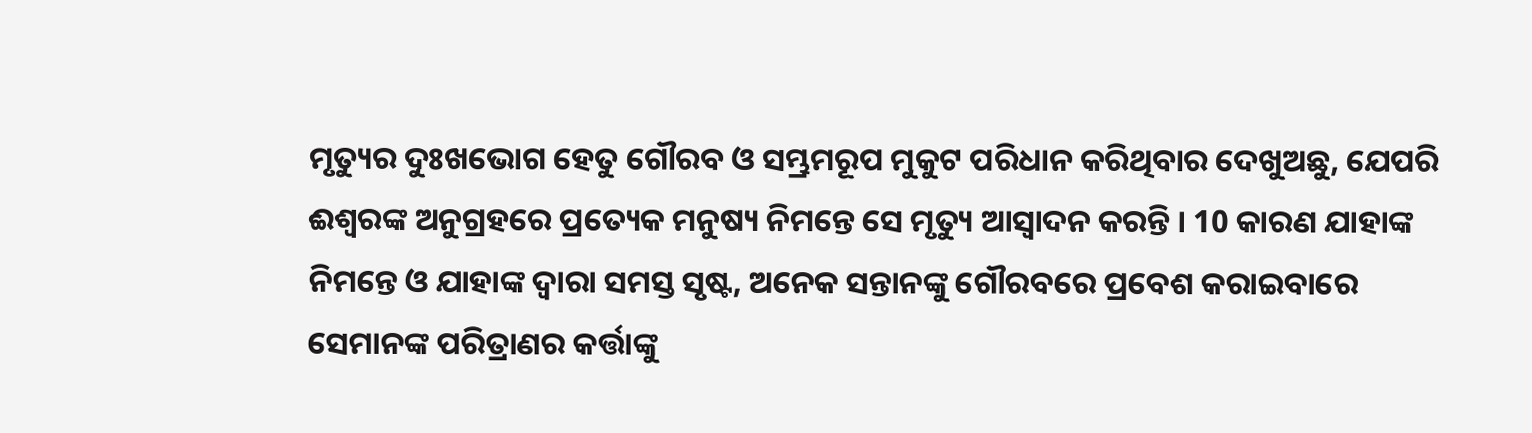ମୃତ୍ୟୁର ଦୁଃଖଭୋଗ ହେତୁ ଗୌରବ ଓ ସମ୍ଭ୍ରମରୂପ ମୁକୁଟ ପରିଧାନ କରିଥିବାର ଦେଖୁଅଛୁ, ଯେପରି ଈଶ୍ଵରଙ୍କ ଅନୁଗ୍ରହରେ ପ୍ରତ୍ୟେକ ମନୁଷ୍ୟ ନିମନ୍ତେ ସେ ମୃତ୍ୟୁ ଆସ୍ଵାଦନ କରନ୍ତି । 10 କାରଣ ଯାହାଙ୍କ ନିମନ୍ତେ ଓ ଯାହାଙ୍କ ଦ୍ଵାରା ସମସ୍ତ ସୃଷ୍ଟ, ଅନେକ ସନ୍ତାନଙ୍କୁ ଗୌରବରେ ପ୍ରବେଶ କରାଇବାରେ ସେମାନଙ୍କ ପରିତ୍ରାଣର କର୍ତ୍ତାଙ୍କୁ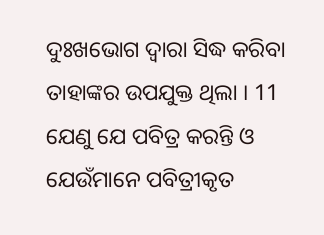ଦୁଃଖଭୋଗ ଦ୍ଵାରା ସିଦ୍ଧ କରିବା ତାହାଙ୍କର ଉପଯୁକ୍ତ ଥିଲା । 11 ଯେଣୁ ଯେ ପବିତ୍ର କରନ୍ତି ଓ ଯେଉଁମାନେ ପବିତ୍ରୀକୃତ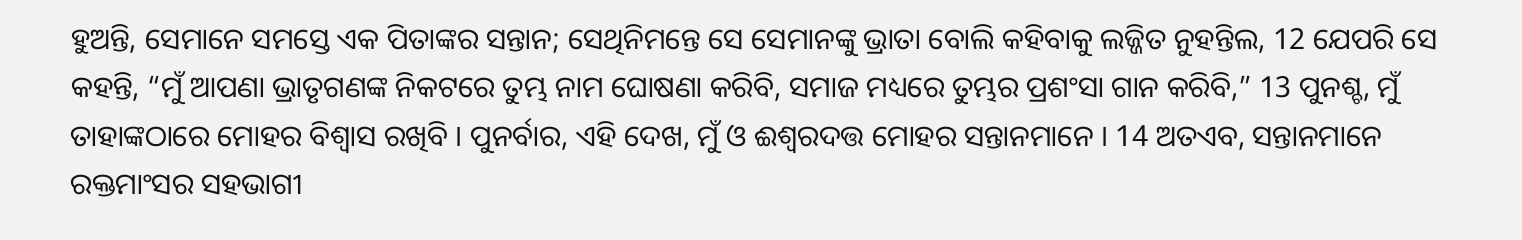ହୁଅନ୍ତି, ସେମାନେ ସମସ୍ତେ ଏକ ପିତାଙ୍କର ସନ୍ତାନ; ସେଥିନିମନ୍ତେ ସେ ସେମାନଙ୍କୁ ଭ୍ରାତା ବୋଲି କହିବାକୁ ଲଜ୍ଜିତ ନୁହନ୍ତିଲ, 12 ଯେପରି ସେ କହନ୍ତି, “ମୁଁ ଆପଣା ଭ୍ରାତୃଗଣଙ୍କ ନିକଟରେ ତୁମ୍ଭ ନାମ ଘୋଷଣା କରିବି, ସମାଜ ମଧ୍ୟରେ ତୁମ୍ଭର ପ୍ରଶଂସା ଗାନ କରିବି,” 13 ପୁନଶ୍ଚ, ମୁଁ ତାହାଙ୍କଠାରେ ମୋହର ବିଶ୍ଵାସ ରଖିବି । ପୁନର୍ବାର, ଏହି ଦେଖ, ମୁଁ ଓ ଈଶ୍ଵରଦତ୍ତ ମୋହର ସନ୍ତାନମାନେ । 14 ଅତଏବ, ସନ୍ତାନମାନେ ରକ୍ତମାଂସର ସହଭାଗୀ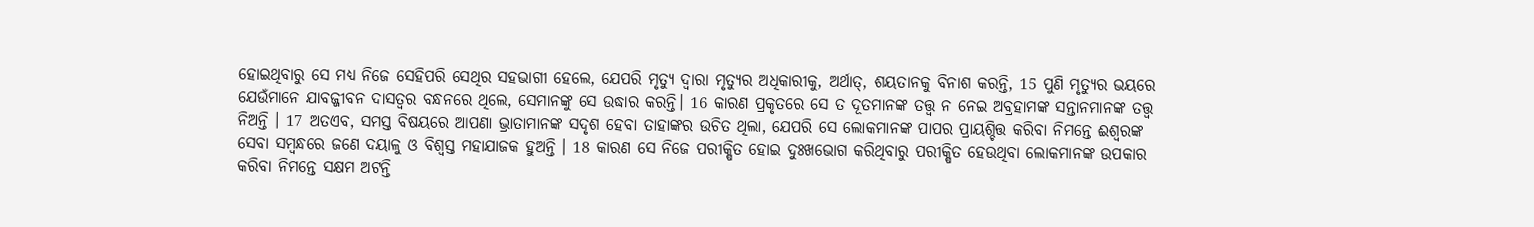ହୋଇଥିବାରୁ ସେ ମଧ୍ୟ ନିଜେ ସେହିପରି ସେଥିର ସହଭାଗୀ ହେଲେ, ଯେପରି ମୃତ୍ୟୁ ଦ୍ଵାରା ମୃତ୍ୟୁର ଅଧିକାରୀକୁ, ଅର୍ଥାତ୍, ଶୟତାନକୁ ବିନାଶ କରନ୍ତି, 15 ପୁଣି ମୃତ୍ୟୁର ଭୟରେ ଯେଉଁମାନେ ଯାବଜ୍ଜୀବନ ଦାସତ୍ଵର ବନ୍ଧନରେ ଥିଲେ, ସେମାନଙ୍କୁ ସେ ଉଦ୍ଧାର କରନ୍ତି। 16 କାରଣ ପ୍ରକୃତରେ ସେ ତ ଦୂତମାନଙ୍କ ତତ୍ତ୍ଵ ନ ନେଇ ଅବ୍ରହାମଙ୍କ ସନ୍ତାନମାନଙ୍କ ତତ୍ତ୍ଵ ନିଅନ୍ତି । 17 ଅତଏବ, ସମସ୍ତ ବିଷୟରେ ଆପଣା ଭ୍ରାତାମାନଙ୍କ ସଦୃଶ ହେବା ତାହାଙ୍କର ଉଚିତ ଥିଲା, ଯେପରି ସେ ଲୋକମାନଙ୍କ ପାପର ପ୍ରାୟଶ୍ଚିତ୍ତ କରିବା ନିମନ୍ତେ ଈଶ୍ଵରଙ୍କ ସେବା ସମ୍ଵନ୍ଧରେ ଜଣେ ଦୟାଳୁ ଓ ବିଶ୍ଵସ୍ତ ମହାଯାଜକ ହୁଅନ୍ତି । 18 କାରଣ ସେ ନିଜେ ପରୀକ୍ଷିତ ହୋଇ ଦୁଃଖଭୋଗ କରିଥିବାରୁ ପରୀକ୍ଷିତ ହେଉଥିବା ଲୋକମାନଙ୍କ ଉପକାର କରିବା ନିମନ୍ତେ ସକ୍ଷମ ଅଟନ୍ତି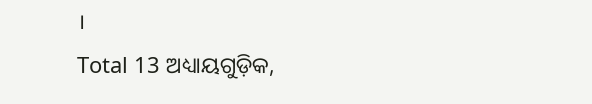।
Total 13 ଅଧ୍ୟାୟଗୁଡ଼ିକ,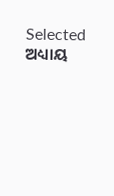Selected ଅଧ୍ୟାୟ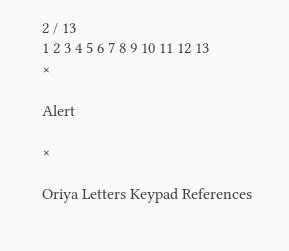2 / 13
1 2 3 4 5 6 7 8 9 10 11 12 13
×

Alert

×

Oriya Letters Keypad References